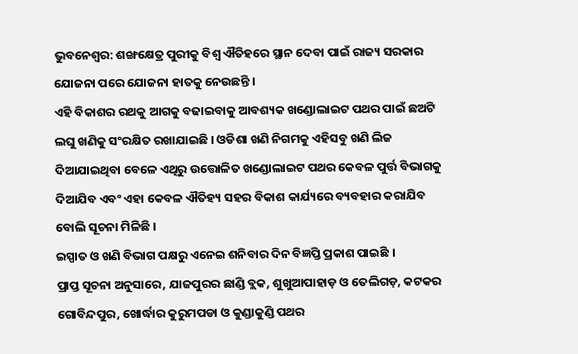ଭୁବନେଶ୍ୱର: ଶଙ୍ଖକ୍ଷେତ୍ର ପୁରୀକୁ ବିଶ୍ୱ ଐତିହରେ ସ୍ଥାନ ଦେବା ପାଇଁ ରାଜ୍ୟ ସରକାର ଯୋଜନା ପରେ ଯୋଜନା ହାତକୁ ନେଉଛନ୍ତି ।
ଏହି ବିକାଶର ରଥକୁ ଆଗକୁ ବଢାଇବାକୁ ଆବଶ୍ୟକ ଖଣ୍ଡୋଲାଇଟ ପଥର ପାଇଁ ଛଅଟି ଲଘୁ ଖଣିକୁ ସଂରକ୍ଷିତ ରଖାଯାଇଛି । ଓଡିଶା ଖଣି ନିଗମକୁ ଏହିସବୁ ଖଣି ଲିଜ ଦିଆଯାଇଥିବା ବେଳେ ଏଥିରୁ ଉତ୍ତୋଳିତ ଖଣ୍ଡୋଲାଇଟ ପଥର କେବଳ ପୁର୍ତ୍ତ ବିଭାଗକୁ ଦିଆଯିବ ଏବଂ ଏହା କେବଳ ଐତିହ୍ୟ ସହର ବିକାଶ କାର୍ଯ୍ୟରେ ବ୍ୟବହାର କରାଯିବ ବୋଲି ସୂଚନା ମିଳିଛି ।
ଇସ୍ପାତ ଓ ଖଣି ବିଭାଗ ପକ୍ଷରୁ ଏନେଇ ଶନିବାର ଦିନ ବିଜ୍ଞପ୍ତି ପ୍ରକାଶ ପାଇଛି ।
ପ୍ରାପ୍ତ ସୂଚନା ଅନୁସାରେ, ଯାଜପୁରର ଛାଣ୍ଡି ବ୍ଲକ, ଶୁଖୁଆପାହାଡ଼ ଓ ତେଲିଗଡ଼, କଟକର ଗୋବିନ୍ଦପୁର, ଖୋର୍ଦ୍ଧାର କୁରୁମପଡା ଓ କୁଣ୍ଡାକୁଣ୍ଡି ପଥର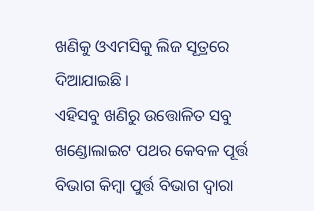ଖଣିକୁ ଓଏମସିକୁ ଲିଜ ସୂତ୍ରରେ ଦିଆଯାଇଛି ।
ଏହିସବୁ ଖଣିରୁ ଉତ୍ତୋଳିତ ସବୁ ଖଣ୍ଡୋଲାଇଟ ପଥର କେବଳ ପୂର୍ତ୍ତ ବିଭାଗ କିମ୍ବା ପୁର୍ତ୍ତ ବିଭାଗ ଦ୍ଵାରା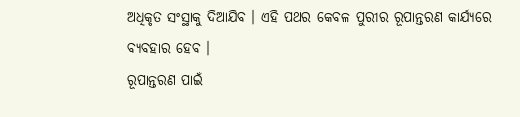ଅଧିକୃତ ସଂସ୍ଥାକୁ ଦିଆଯିବ । ଏହି ପଥର କେବଳ ପୁରୀର ରୂପାନ୍ତରଣ କାର୍ଯ୍ୟରେ ବ୍ୟବହାର ହେବ ।
ରୂପାନ୍ତରଣ ପାଇଁ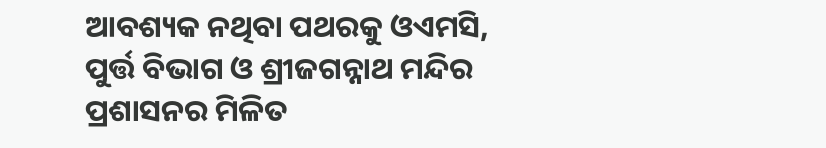ଆବଶ୍ୟକ ନଥିବା ପଥରକୁ ଓଏମସି, ପୁର୍ତ୍ତ ବିଭାଗ ଓ ଶ୍ରୀଜଗନ୍ନାଥ ମନ୍ଦିର ପ୍ରଶାସନର ମିଳିତ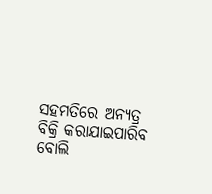ସହମତିରେ ଅନ୍ୟତ୍ର ବିକ୍ରି କରାଯାଇପାରିବ ବୋଲି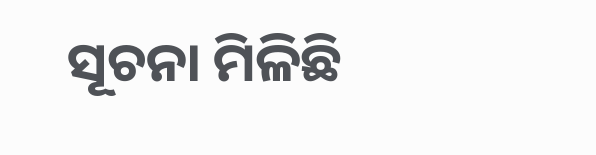ସୂଚନା ମିଳିଛି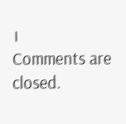।
Comments are closed.